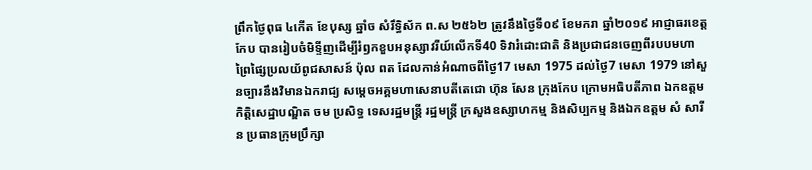ព្រឹកថ្ងៃពុធ ៤កើត ខែបុស្ស ឆ្នាំច សំរឹទ្ធិស័ក ព.ស ២៥៦២ ត្រូវនឹងថ្ងៃទី០៩ ខែមករា ឆ្នាំ២០១៩ អាជ្ញាធរខេត្តកែប បានរៀបចំមិទ្ទីញដើម្បីរំឭកខួបអនុស្សាវរីយ៍លើកទី40 ទិវារំដោះជាតិ និងប្រជាជនចេញពីរបបមហាព្រៃផ្សៃប្រលយ័ពូជសាសន៍ ប៉ុល ពត ដែលកាន់អំណាចពីថ្ងៃ17 មេសា 1975 ដល់ថ្ងៃ7 មេសា 1979 នៅសួនច្បារនឹងវិមានឯករាជ្យ សម្តេចអគ្គមហាសេនាបតីតេជោ ហ៊ុន សែន ក្រុងកែប ក្រោមអធិបតីភាព ឯកឧត្តម កិត្តិសេដ្ឋាបណ្ឌិត ចម ប្រសិទ្ធ ទេសរដ្ឋមន្ត្រី រដ្ឋមន្ត្រី ក្រសួងឧស្សាហកម្ម និងសិប្បកម្ម និងឯកឧត្តម សំ សារីន ប្រធានក្រុមប្រឹក្សា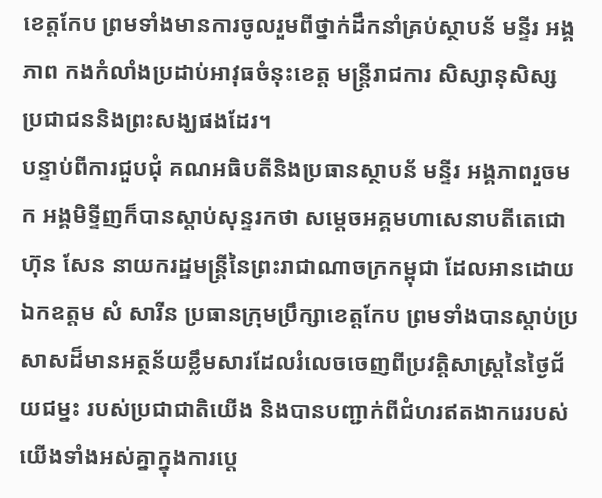ខេត្តកែប ព្រមទាំងមានការចូលរួមពីថ្នាក់ដឹកនាំគ្រប់ស្ថាបន័ មន្ទីរ អង្គភាព កងកំលាំងប្រដាប់អាវុធចំនុះខេត្ត មន្ត្រីរាជការ សិស្សានុសិស្ស ប្រជាជននិងព្រះសង្ឃផងដែរ។
បន្ទាប់ពីការជួបជុំ គណអធិបតីនិងប្រធានស្ថាបន័ មន្ទីរ អង្គភាពរួចមក អង្គមិទ្ទីញក៏បានស្តាប់សុន្ទរកថា សម្តេចអគ្គមហាសេនាបតីតេជោ ហ៊ុន សែន នាយករដ្ឋមន្ត្រីនៃព្រះរាជាណាចក្រកម្ពុជា ដែលអានដោយ ឯកឧត្តម សំ សារីន ប្រធានក្រុមប្រឹក្សាខេត្តកែប ព្រមទាំងបានស្តាប់ប្រសាសដ៏មានអត្ថន័យខ្លឹមសារដែលរំលេចចេញពីប្រវត្តិសាស្ត្រនៃថ្ងៃជ័យជម្នះ របស់ប្រជាជាតិយើង និងបានបញ្ជាក់ពីជំហរឥតងាករេរបស់យើងទាំងអស់គ្នាក្នុងការប្តេ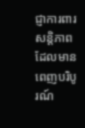ជ្ញាការពារសន្តិភាពដែលមានពេញបរិបូរណ៍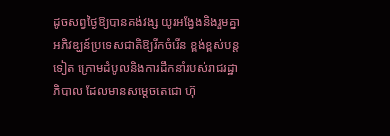ដូចសព្វថ្ងៃឱ្យបានគង់វង្ស យូរអង្វែងនិងរួមគ្នាអភិវឌ្ឃន៍ប្រទេសជាតិឱ្យរីកចំរើន ខ្ពង់ខ្ពស់បន្តទៀត ក្រោមដំបូលនិងការដឹកនាំរបស់រាជរដ្ឋាភិបាល ដែលមានសម្តេចតេជោ ហ៊ុ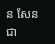ន សែន ជា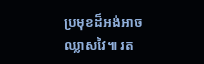ប្រមុខដ៏អង់អាច ឈ្លាសវៃ៕ រត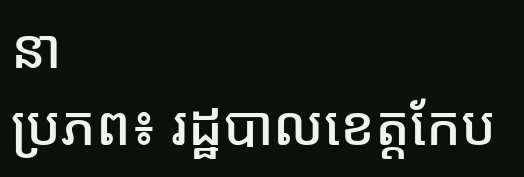នា
ប្រភព៖ រដ្ឋបាលខេត្តកែប